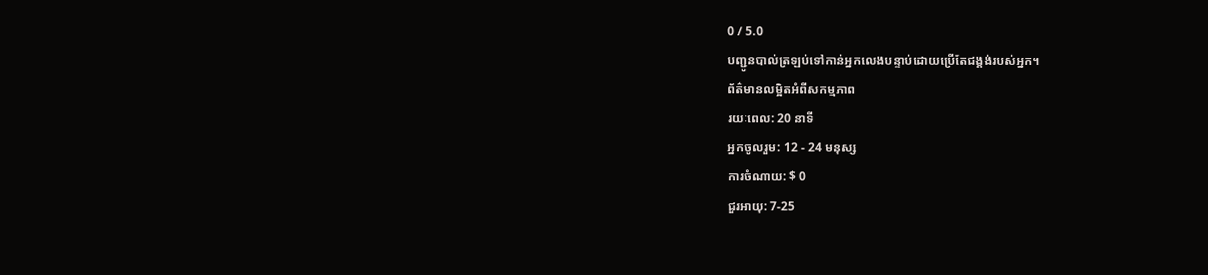0 / 5.0
បញ្ជូនបាល់ត្រឡប់ទៅកាន់អ្នកលេងបន្ទាប់ដោយប្រើតែជង្គង់របស់អ្នក។
ព័ត៌មានលម្អិតអំពីសកម្មភាព
រយៈពេល: 20 នាទី
អ្នកចូលរួម: 12 - 24 មនុស្ស
ការចំណាយ: $ 0
ជួរអាយុ: 7-25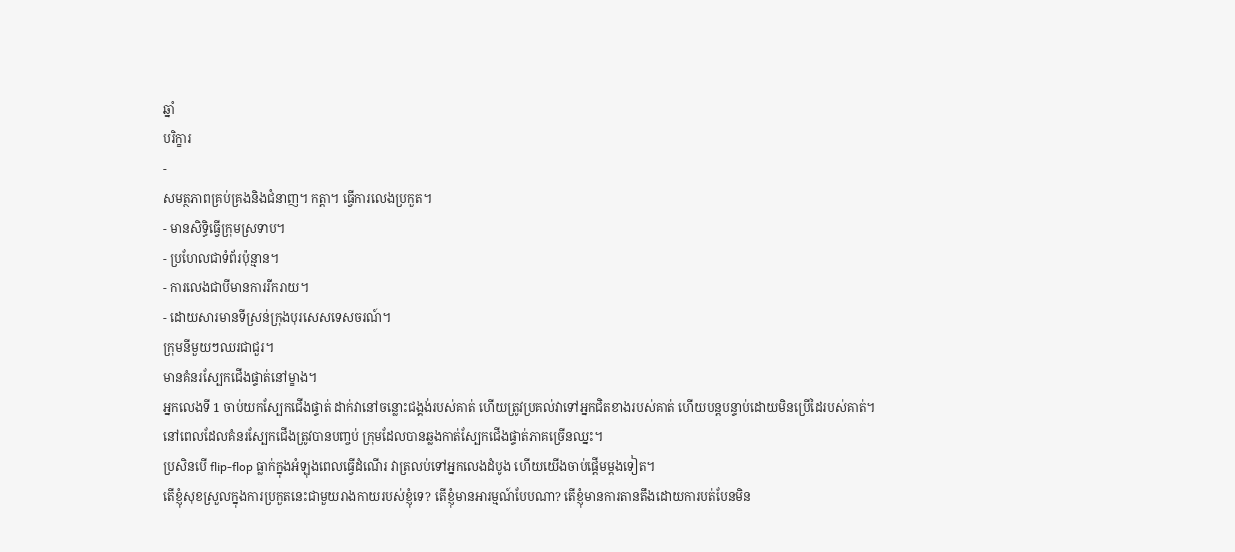ឆ្នាំ
បរិក្ខារ
-
សមត្ថភាពគ្រប់គ្រងនិងជំនាញ។ កត្តា។ ធ្វើការលេងប្រកួត។
- មានសិទ្ធិធ្វើក្រុមស្រទាប។
- ប្រហែលជាទំព័រប៉ុន្មាន។
- ការលេងជាបីមានការរីករាយ។
- ដោយសារមានទីស្រន់ក្រុងបុរសេសទេសចរណ៍។
ក្រុមនីមួយៗឈរជាជួរ។
មានគំនរស្បែកជើងផ្ទាត់នៅម្ខាង។
អ្នកលេងទី 1 ចាប់យកស្បែកជើងផ្ទាត់ ដាក់វានៅចន្លោះជង្គង់របស់គាត់ ហើយត្រូវប្រគល់វាទៅអ្នកជិតខាងរបស់គាត់ ហើយបន្តបន្ទាប់ដោយមិនប្រើដៃរបស់គាត់។
នៅពេលដែលគំនរស្បែកជើងត្រូវបានបញ្ចប់ ក្រុមដែលបានឆ្លងកាត់ស្បែកជើងផ្ទាត់ភាគច្រើនឈ្នះ។
ប្រសិនបើ flip-flop ធ្លាក់ក្នុងអំឡុងពេលធ្វើដំណើរ វាត្រលប់ទៅអ្នកលេងដំបូង ហើយយើងចាប់ផ្តើមម្តងទៀត។
តើខ្ញុំសុខស្រួលក្នុងការប្រកួតនេះជាមួយរាងកាយរបស់ខ្ញុំទេ? តើខ្ញុំមានអារម្មណ៍បែបណា? តើខ្ញុំមានការតានតឹងដោយការបត់បែនមិន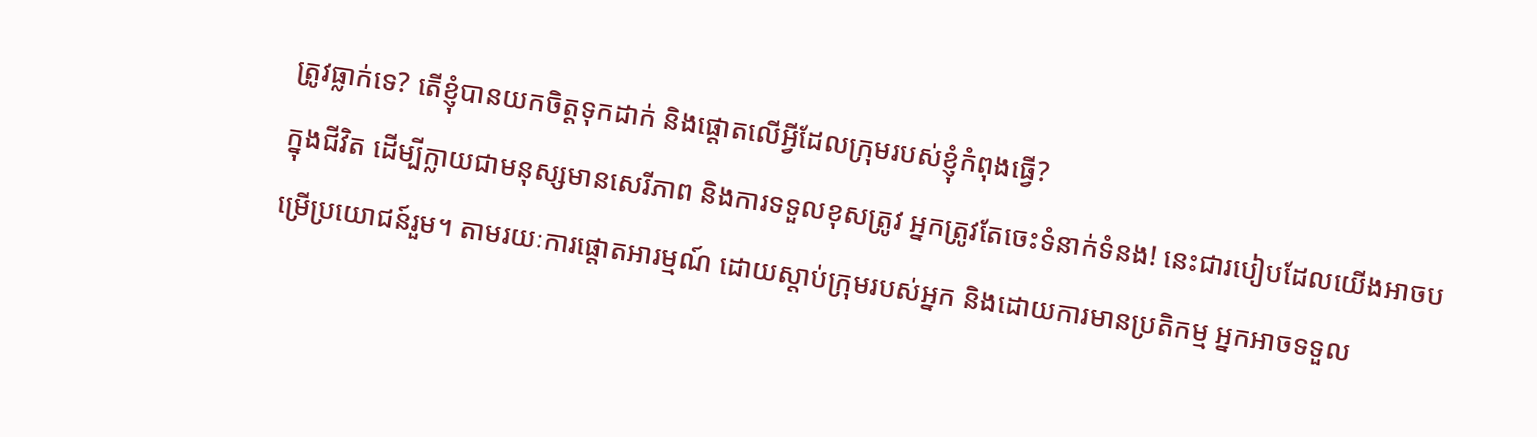ត្រូវធ្លាក់ទេ? តើខ្ញុំបានយកចិត្តទុកដាក់ និងផ្ដោតលើអ្វីដែលក្រុមរបស់ខ្ញុំកំពុងធ្វើ?
ក្នុងជីវិត ដើម្បីក្លាយជាមនុស្សមានសេរីភាព និងការទទួលខុសត្រូវ អ្នកត្រូវតែចេះទំនាក់ទំនង! នេះជារបៀបដែលយើងអាចបម្រើប្រយោជន៍រួម។ តាមរយៈការផ្តោតអារម្មណ៍ ដោយស្តាប់ក្រុមរបស់អ្នក និងដោយការមានប្រតិកម្ម អ្នកអាចទទួល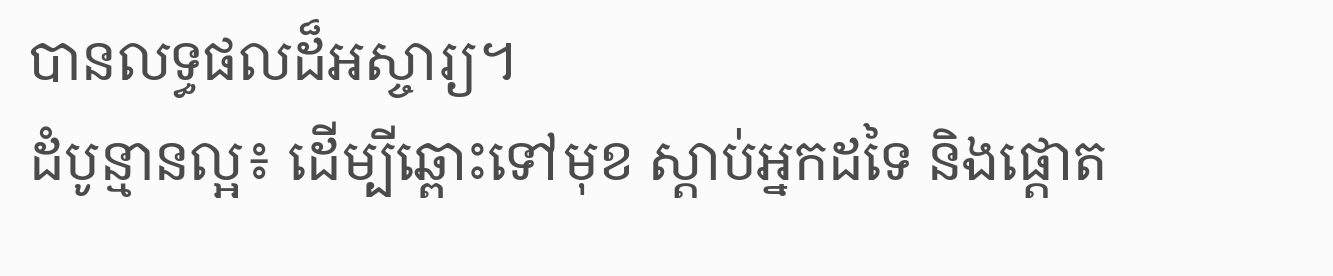បានលទ្ធផលដ៏អស្ចារ្យ។
ដំបូន្មានល្អ៖ ដើម្បីឆ្ពោះទៅមុខ ស្តាប់អ្នកដទៃ និងផ្តោត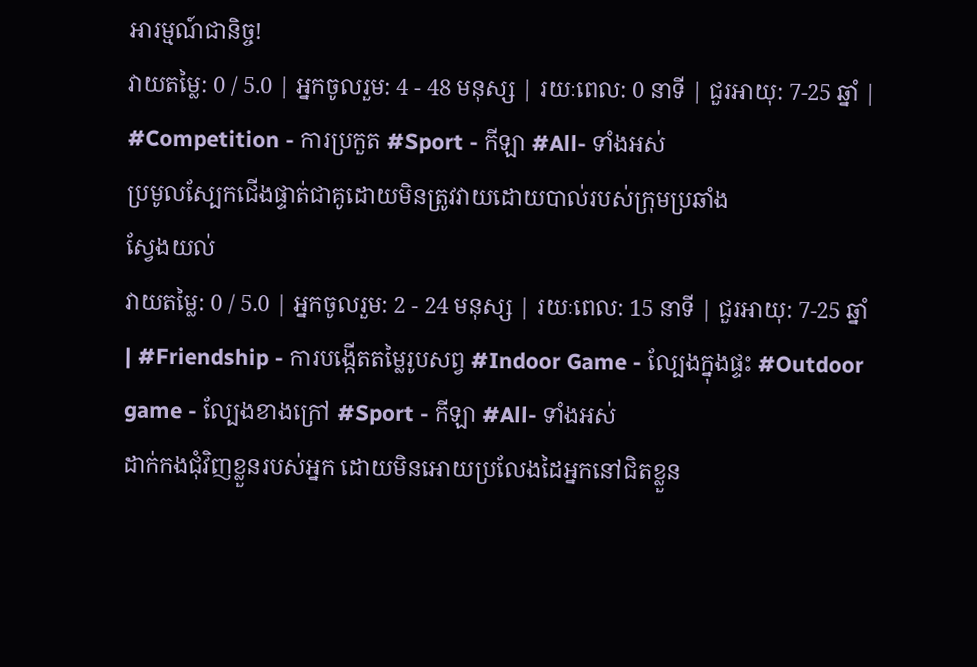អារម្មណ៍ជានិច្ច!
វាយតម្លៃ: 0 / 5.0 | អ្នកចូលរួម: 4 - 48 មនុស្ស | រយៈពេល: 0 នាទី | ជួរអាយុ: 7-25 ឆ្នាំ | #Competition - ការប្រកួត #Sport - កីឡា #All- ទាំងអស់
ប្រមូលស្បែកជើងផ្ទាត់ជាគូដោយមិនត្រូវវាយដោយបាល់របស់ក្រុមប្រឆាំង
ស្វែងយល់
វាយតម្លៃ: 0 / 5.0 | អ្នកចូលរួម: 2 - 24 មនុស្ស | រយៈពេល: 15 នាទី | ជួរអាយុ: 7-25 ឆ្នាំ | #Friendship - ការបង្កើតតម្លៃរូបសព្វ #Indoor Game - ល្បែងក្នុងផ្ទះ #Outdoor game - ល្បែងខាងក្រៅ #Sport - កីឡា #All- ទាំងអស់
ដាក់កងជុំវិញខ្លួនរបស់អ្នក ដោយមិនអោយប្រលែងដៃអ្នកនៅជិតខ្លួន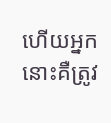ហើយអ្នកនោះគឺត្រូវ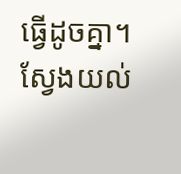ធ្វើដូចគ្នា។
ស្វែងយល់